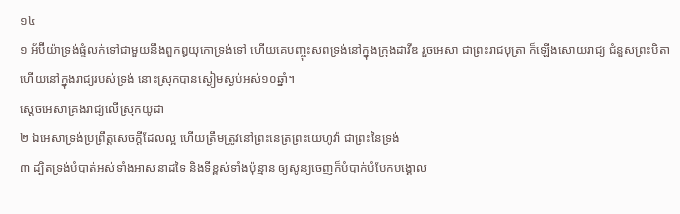១៤
១ អ័ប៊ីយ៉ាទ្រង់ផ្ទំលក់ទៅជាមួយនឹងពួកឰយុកោទ្រង់ទៅ ហើយគេបញ្ចុះសពទ្រង់នៅក្នុងក្រុងដាវីឌ រួចអេសា ជាព្រះរាជបុត្រា ក៏ឡើងសោយរាជ្យ ជំនួសព្រះបិតាហើយនៅក្នុងរាជ្យរបស់ទ្រង់ នោះស្រុកបានស្ងៀមស្ងប់អស់១០ឆ្នាំ។
ស្តេចអេសាគ្រងរាជ្យលើស្រុកយូដា
២ ឯអេសាទ្រង់ប្រព្រឹត្តសេចក្តីដែលល្អ ហើយត្រឹមត្រូវនៅព្រះនេត្រព្រះយេហូវ៉ា ជាព្រះនៃទ្រង់
៣ ដ្បិតទ្រង់បំបាត់អស់ទាំងអាសនាដទៃ និងទីខ្ពស់ទាំងប៉ុន្មាន ឲ្យសូន្យចេញក៏បំបាក់បំបែកបង្គោល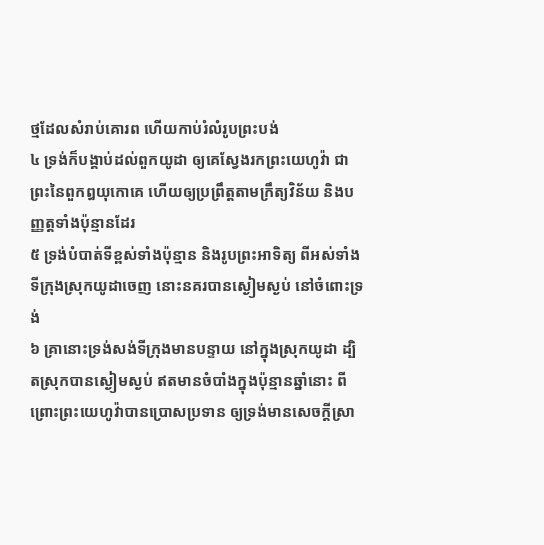ថ្មដែលសំរាប់គោរព ហើយកាប់រំលំរូបព្រះបង់
៤ ទ្រង់ក៏បង្គាប់ដល់ពួកយូដា ឲ្យគេស្វែងរកព្រះយេហូវ៉ា ជាព្រះនៃពួកឰយុកោគេ ហើយឲ្យប្រព្រឹត្តតាមក្រឹត្យវិន័យ និងបញ្ញត្តទាំងប៉ុន្មានដែរ
៥ ទ្រង់បំបាត់ទីខ្ពស់ទាំងប៉ុន្មាន និងរូបព្រះអាទិត្យ ពីអស់ទាំងទីក្រុងស្រុកយូដាចេញ នោះនគរបានស្ងៀមស្ងប់ នៅចំពោះទ្រង់
៦ គ្រានោះទ្រង់សង់ទីក្រុងមានបន្ទាយ នៅក្នុងស្រុកយូដា ដ្បិតស្រុកបានស្ងៀមស្ងប់ ឥតមានចំបាំងក្នុងប៉ុន្មានឆ្នាំនោះ ពីព្រោះព្រះយេហូវ៉ាបានប្រោសប្រទាន ឲ្យទ្រង់មានសេចក្តីស្រា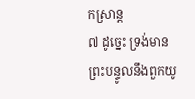កស្រាន្ត
៧ ដូច្នេះ ទ្រង់មានព្រះបន្ទូលនឹងពួកយូ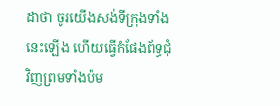ដាថា ចូរយើងសង់ទីក្រុងទាំងនេះឡើង ហើយធ្វើកំផែងព័ទ្ធជុំវិញព្រមទាំងប៉ម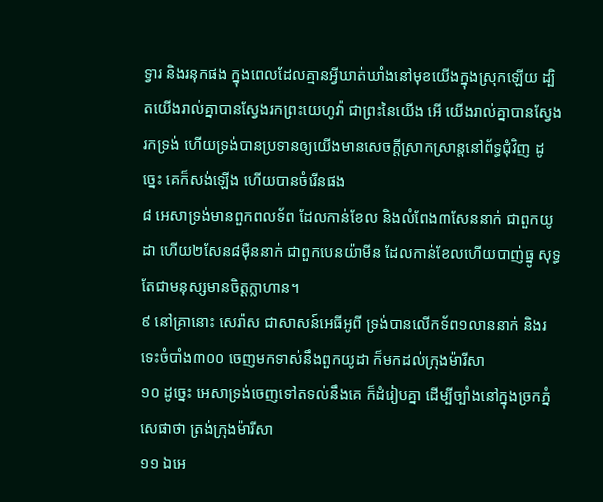ទ្វារ និងរនុកផង ក្នុងពេលដែលគ្មានអ្វីឃាត់ឃាំងនៅមុខយើងក្នុងស្រុកឡើយ ដ្បិតយើងរាល់គ្នាបានស្វែងរកព្រះយេហូវ៉ា ជាព្រះនៃយើង អើ យើងរាល់គ្នាបានស្វែងរកទ្រង់ ហើយទ្រង់បានប្រទានឲ្យយើងមានសេចក្តីស្រាកស្រាន្តនៅព័ទ្ធជុំវិញ ដូច្នេះ គេក៏សង់ឡើង ហើយបានចំរើនផង
៨ អេសាទ្រង់មានពួកពលទ័ព ដែលកាន់ខែល និងលំពែង៣សែននាក់ ជាពួកយូដា ហើយ២សែន៨ម៉ឺននាក់ ជាពួកបេនយ៉ាមីន ដែលកាន់ខែលហើយបាញ់ធ្នូ សុទ្ធតែជាមនុស្សមានចិត្តក្លាហាន។
៩ នៅគ្រានោះ សេរ៉ាស ជាសាសន៍អេធីអូពី ទ្រង់បានលើកទ័ព១លាននាក់ និងរទេះចំបាំង៣០០ ចេញមកទាស់នឹងពួកយូដា ក៏មកដល់ក្រុងម៉ារីសា
១០ ដូច្នេះ អេសាទ្រង់ចេញទៅតទល់នឹងគេ ក៏ដំរៀបគ្នា ដើម្បីច្បាំងនៅក្នុងច្រកភ្នំសេផាថា ត្រង់ក្រុងម៉ារីសា
១១ ឯអេ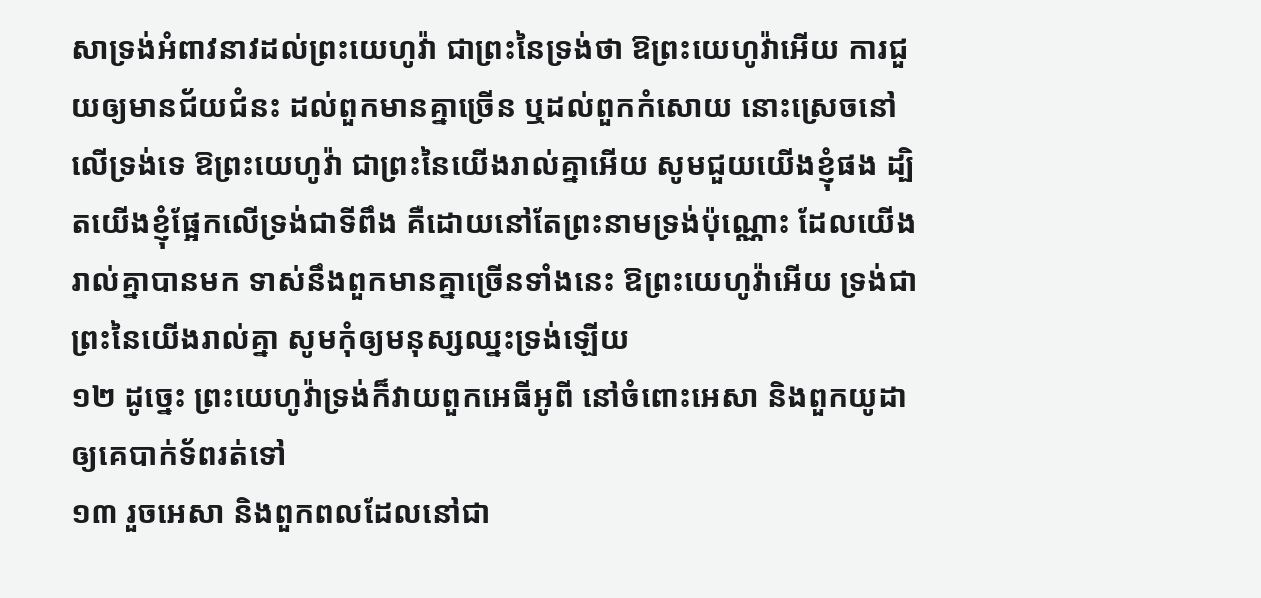សាទ្រង់អំពាវនាវដល់ព្រះយេហូវ៉ា ជាព្រះនៃទ្រង់ថា ឱព្រះយេហូវ៉ាអើយ ការជួយឲ្យមានជ័យជំនះ ដល់ពួកមានគ្នាច្រើន ឬដល់ពួកកំសោយ នោះស្រេចនៅលើទ្រង់ទេ ឱព្រះយេហូវ៉ា ជាព្រះនៃយើងរាល់គ្នាអើយ សូមជួយយើងខ្ញុំផង ដ្បិតយើងខ្ញុំផ្អែកលើទ្រង់ជាទីពឹង គឺដោយនៅតែព្រះនាមទ្រង់ប៉ុណ្ណោះ ដែលយើងរាល់គ្នាបានមក ទាស់នឹងពួកមានគ្នាច្រើនទាំងនេះ ឱព្រះយេហូវ៉ាអើយ ទ្រង់ជាព្រះនៃយើងរាល់គ្នា សូមកុំឲ្យមនុស្សឈ្នះទ្រង់ឡើយ
១២ ដូច្នេះ ព្រះយេហូវ៉ាទ្រង់ក៏វាយពួកអេធីអូពី នៅចំពោះអេសា និងពួកយូដា ឲ្យគេបាក់ទ័ពរត់ទៅ
១៣ រួចអេសា និងពួកពលដែលនៅជា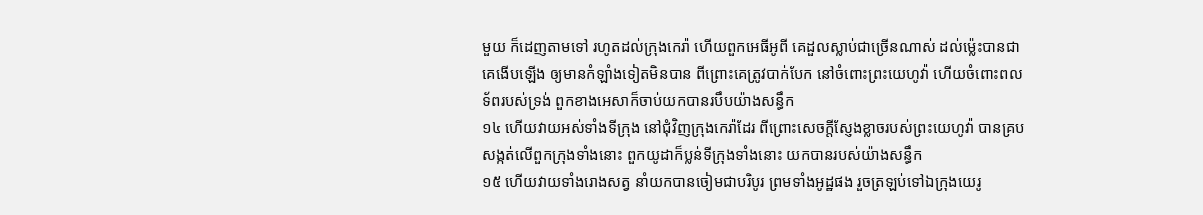មួយ ក៏ដេញតាមទៅ រហូតដល់ក្រុងកេរ៉ា ហើយពួកអេធីអូពី គេដួលស្លាប់ជាច្រើនណាស់ ដល់ម៉្លេះបានជាគេងើបឡើង ឲ្យមានកំឡាំងទៀតមិនបាន ពីព្រោះគេត្រូវបាក់បែក នៅចំពោះព្រះយេហូវ៉ា ហើយចំពោះពលទ័ពរបស់ទ្រង់ ពួកខាងអេសាក៏ចាប់យកបានរបឹបយ៉ាងសន្ធឹក
១៤ ហើយវាយអស់ទាំងទីក្រុង នៅជុំវិញក្រុងកេរ៉ាដែរ ពីព្រោះសេចក្តីស្ញែងខ្លាចរបស់ព្រះយេហូវ៉ា បានគ្របសង្កត់លើពួកក្រុងទាំងនោះ ពួកយូដាក៏ប្លន់ទីក្រុងទាំងនោះ យកបានរបស់យ៉ាងសន្ធឹក
១៥ ហើយវាយទាំងរោងសត្វ នាំយកបានចៀមជាបរិបូរ ព្រមទាំងអូដ្ឋផង រួចត្រឡប់ទៅឯក្រុងយេរូ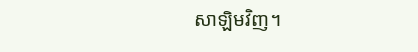សាឡិមវិញ។